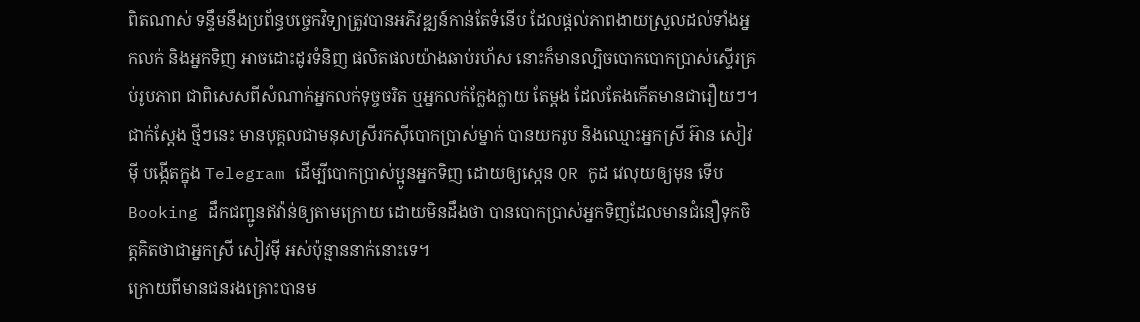ពិតណាស់ ទន្ទឹមនឹងប្រព័ន្ធបច្ចេកវិទ្យាត្រូវបានអភិវឌ្ឍន៍កាន់តែទំនើប ដែលផ្តល់ភាពងាយស្រួលដល់ទាំងអ្នកលក់ និងអ្នកទិញ អាចដោះដូរទំនិញ ផលិតផលយ៉ាងឆាប់រហ័ស នោះក៏មានល្បិចបោកបោកប្រាស់ស្ទើរគ្រប់រូបភាព ជាពិសេសពីសំណាក់អ្នកលក់ទុច្ចចរិត ឬអ្នកលក់ក្លែងក្លាយ តែម្តង ដែលតែងកើតមានជារឿយៗ។
ជាក់ស្តែង ថ្មីៗនេះ មានបុគ្គលជាមនុសស្រីរកស៊ីបោកប្រាស់ម្នាក់ បានយករូប និងឈ្មោះអ្នកស្រី អ៊ាន សៀវម៉ី បង្កើតក្នុង Telegram ដើម្បីបោកប្រាស់ប្អូនអ្នកទិញ ដោយឲ្យស្កេន QR កូដ វេលុយឲ្យមុន ទើប Booking ដឹកជញ្ជូនឥវ៉ាន់ឲ្យតាមក្រោយ ដោយមិនដឹងថា បានបោកប្រាស់អ្នកទិញដែលមានជំនឿទុកចិត្តគិតថាជាអ្នកស្រី សៀវម៉ី អស់ប៉ុន្មាននាក់នោះទេ។
ក្រោយពីមានជនរងគ្រោះបានម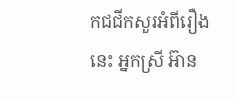កជជីកសួរអំពីរឿងនេះ អ្នកស្រី អ៊ាន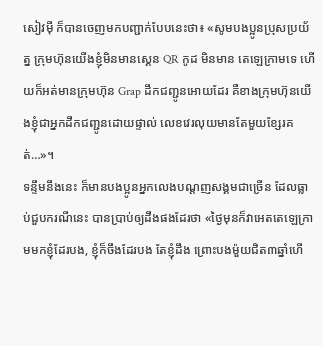សៀវម៉ី ក៏បានចេញមកបញ្ជាក់បែបនេះថា៖ «សូមបងប្អូនប្រុសប្រយ័ត្ន ក្រុមហ៊ុនយើងខ្ញុំមិនមានស្គេន QR កូដ មិនមាន តេឡេក្រាមទេ ហើយក៏អត់មានក្រុមហ៊ុន Grap ដឹកជញ្ជូនអោយដែរ គឺខាងក្រុមហ៊ុនយើងខ្ញុំជាអ្នកដឹកជញ្ជូនដោយផ្ទាល់ លេខវេរលុយមានតែមួយខ្សែរគត់…»។
ទន្ទឹមនឹងនេះ ក៏មានបងប្អូនអ្នកលេងបណ្តញសង្គមជាច្រើន ដែលធ្លាប់ជួបករណីនេះ បានប្រាប់ឲ្យដឹងផងដែរថា «ថ្ងៃមុនក៏វាអេតតេឡេក្រាមមកខ្ញុំដែរបង, ខ្ញុំក៏ចឹងដែរបង តែខ្ញុំដឹង ព្រោះបងម៉ួយជិត៣ឆ្នាំហើ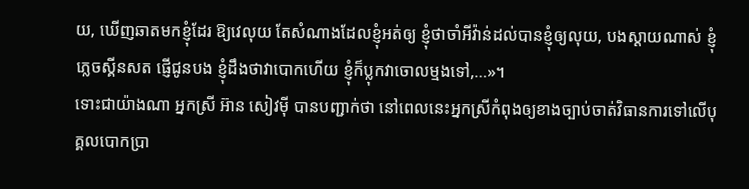យ, ឃើញឆាតមកខ្ញុំដែរ ឱ្យវេលុយ តែសំណាងដែលខ្ញុំអត់ឲ្យ ខ្ញុំថាចាំអីវ៉ាន់ដល់បានខ្ញុំឲ្យលុយ, បងស្ដាយណាស់ ខ្ញុំភ្លេចស្គីនសត ផ្ញើជូនបង ខ្ញុំដឹងថាវាបោកហើយ ខ្ញុំក៏ប្លុកវាចោលម្មងទៅ,…»។
ទោះជាយ៉ាងណា អ្នកស្រី អ៊ាន សៀវម៉ី បានបញ្ជាក់ថា នៅពេលនេះអ្នកស្រីកំពុងឲ្យខាងច្បាប់ចាត់វិធានការទៅលើបុគ្គលបោកប្រា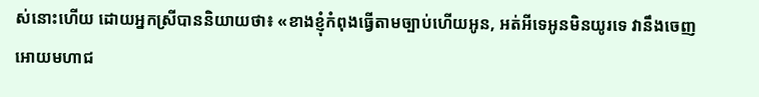ស់នោះហើយ ដោយអ្នកស្រីបាននិយាយថា៖ «ខាងខ្ញុំកំពុងធ្វើតាមច្បាប់ហើយអូន, អត់អីទេអូនមិនយូរទេ វានឹងចេញអោយមហាជ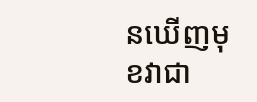នឃើញមុខវាជា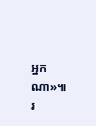អ្នកណា»៕ រ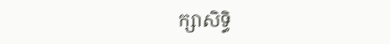ក្សាសិទ្ធិ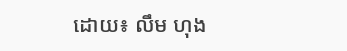ដោយ៖ លឹម ហុង